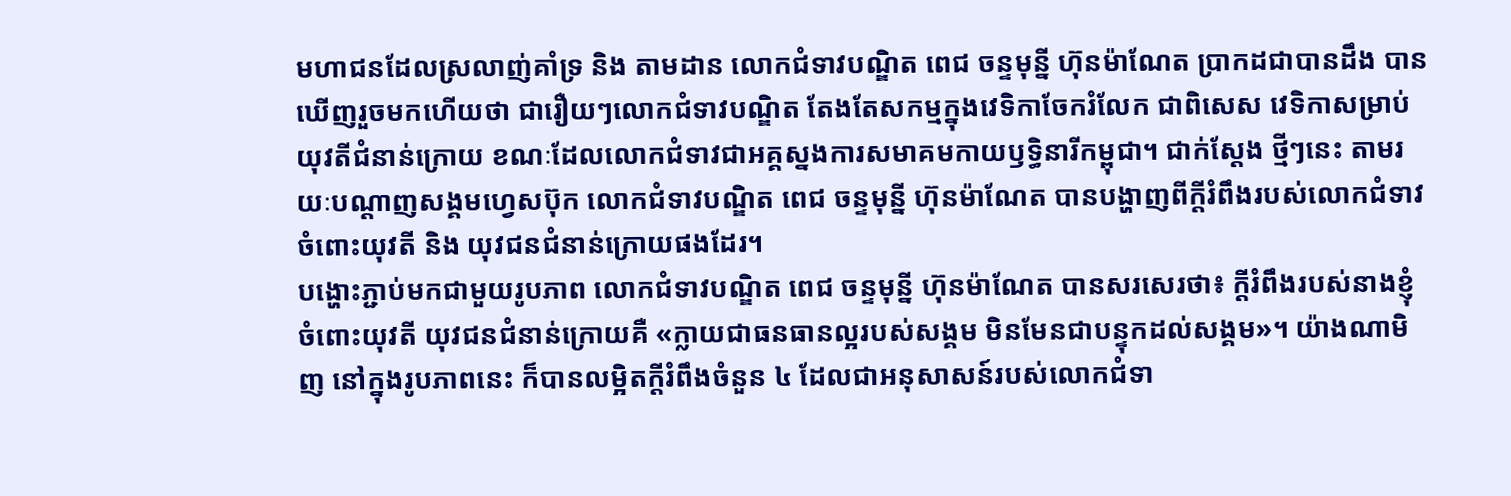មហាជនដែលស្រលាញ់គាំទ្រ និង តាមដាន លោកជំទាវបណ្ឌិត ពេជ ចន្ទមុន្នី ហ៊ុនម៉ាណែត ប្រាកដជាបានដឹង បានឃើញរួចមកហើយថា ជារឿយៗលោកជំទាវបណ្ឌិត តែងតែសកម្មក្នុងវេទិកាចែករំលែក ជាពិសេស វេទិកាសម្រាប់យុវតីជំនាន់ក្រោយ ខណៈដែលលោកជំទាវជាអគ្គស្នងការសមាគមកាយឫទ្ធិនារីកម្ពុជា។ ជាក់ស្តែង ថ្មីៗនេះ តាមរយៈបណ្តាញសង្គមហ្វេសប៊ុក លោកជំទាវបណ្ឌិត ពេជ ចន្ទមុន្នី ហ៊ុនម៉ាណែត បានបង្ហាញពីក្តីរំពឹងរបស់លោកជំទាវចំពោះយុវតី និង យុវជនជំនាន់ក្រោយផងដែរ។
បង្ហោះភ្ជាប់មកជាមួយរូបភាព លោកជំទាវបណ្ឌិត ពេជ ចន្ទមុន្នី ហ៊ុនម៉ាណែត បានសរសេរថា៖ ក្តីរំពឹងរបស់នាងខ្ញុំចំពោះយុវតី យុវជនជំនាន់ក្រោយគឺ «ក្លាយជាធនធានល្អរបស់សង្គម មិនមែនជាបន្ទុកដល់សង្គម»។ យ៉ាងណាមិញ នៅក្នុងរូបភាពនេះ ក៏បានលម្អិតក្តីរំពឹងចំនួន ៤ ដែលជាអនុសាសន៍របស់លោកជំទា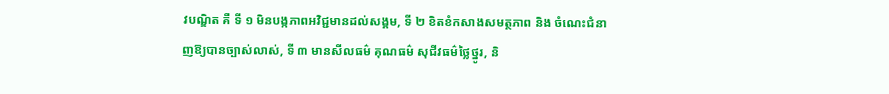វបណ្ឌិត គឺ ទី ១ មិនបង្កភាពអវិជ្ជមានដល់សង្គម, ទី ២ ខិតខំកសាងសមត្ថភាព និង ចំណេះជំនាញឱ្យបានច្បាស់លាស់, ទី ៣ មានសីលធម៌ គុណធម៌ សុជីវធម៌ថ្លៃថ្នូរ, និ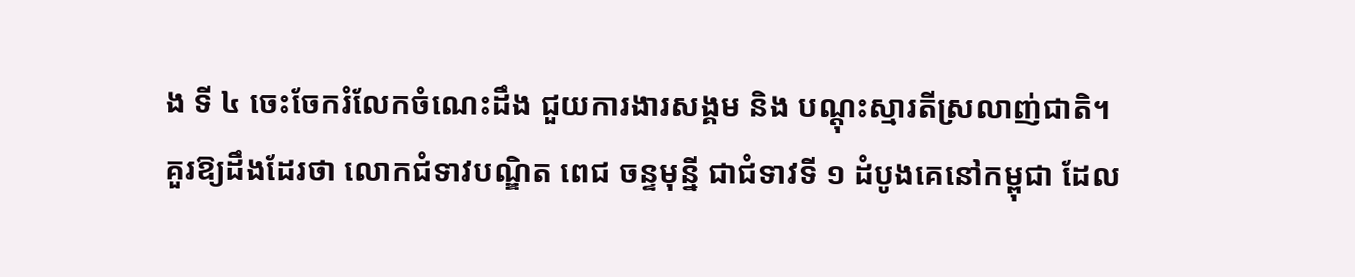ង ទី ៤ ចេះចែករំលែកចំណេះដឹង ជួយការងារសង្គម និង បណ្តុះស្មារតីស្រលាញ់ជាតិ។
គួរឱ្យដឹងដែរថា លោកជំទាវបណ្ឌិត ពេជ ចន្ទមុន្នី ជាជំទាវទី ១ ដំបូងគេនៅកម្ពុជា ដែល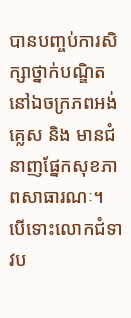បានបញ្ចប់ការសិក្សាថ្នាក់បណ្ឌិតនៅឯចក្រភពអង់គ្លេស និង មានជំនាញផ្នែកសុខភាពសាធារណៈ។ បើទោះលោកជំទាវប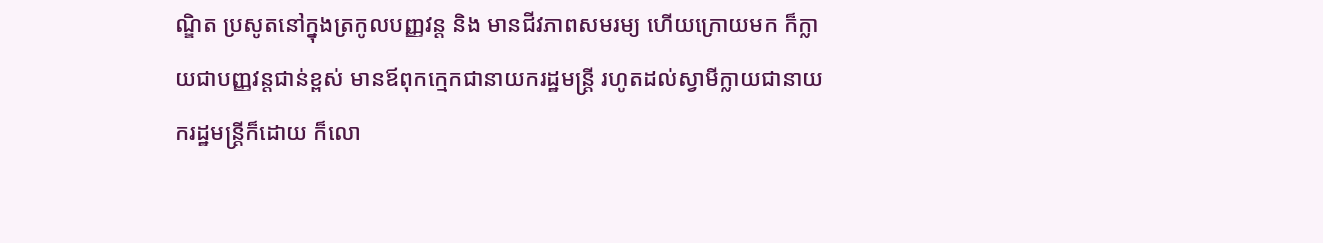ណ្ឌិត ប្រសូតនៅក្នុងត្រកូលបញ្ញវន្ត និង មានជីវភាពសមរម្យ ហើយក្រោយមក ក៏ក្លាយជាបញ្ញវន្តជាន់ខ្ពស់ មានឪពុកក្មេកជានាយករដ្ឋមន្រ្តី រហូតដល់ស្វាមីក្លាយជានាយករដ្ឋមន្រ្តីក៏ដោយ ក៏លោ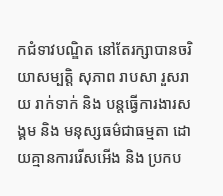កជំទាវបណ្ឌិត នៅតែរក្សាបានចរិយាសម្បត្តិ សុភាព រាបសា រួសរាយ រាក់ទាក់ និង បន្តធ្វើការងារសង្គម និង មនុស្សធម៌ជាធម្មតា ដោយគ្មានការរើសអើង និង ប្រកប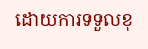ដោយការទទួលខុ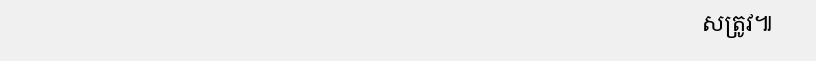សត្រូវ៕